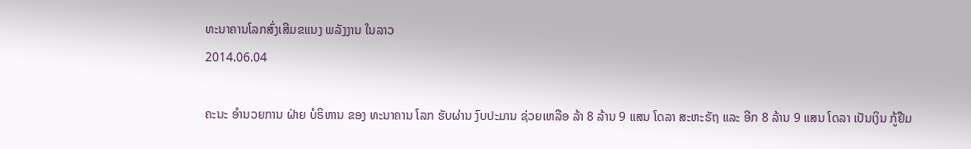ທະນາຄານໂລກສົ່ງເສີມຂແນງ ພລັງງານ ໃນລາວ
2014.06.04

ຄະນະ ອໍານວຍການ ຝ່າຍ ບໍຣິຫານ ຂອງ ທະນາຄານ ໂລກ ຮັບຜ່ານ ງົບປະມານ ຊ່ວຍເຫລືອ ລ້າ 8 ລ້ານ 9 ແສນ ໂດລາ ສະຫະຣັຖ ແລະ ອີກ 8 ລ້ານ 9 ແສນ ໂດລາ ເປັນເງິນ ກູ້ຢືມ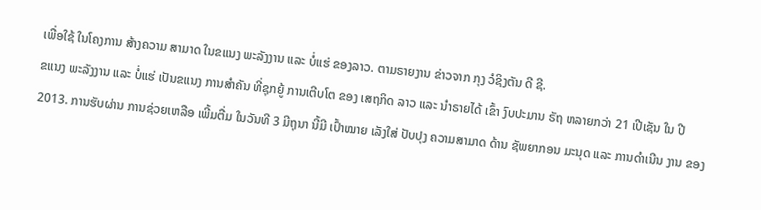ເພື່ອໃຊ້ ໃນໂຄງການ ສ້າງຄວາມ ສາມາດ ໃນຂແນງ ພະລັງງານ ແລະ ບໍ່ແຮ່ ຂອງລາວ. ຕາມຣາຍງານ ຂ່າວຈາກ ກຸງ ວໍຊິງຕັນ ດີ ຊີ.
ຂແນງ ພະລັງງານ ແລະ ບໍ່ແຮ່ ເປັນຂແນງ ການສໍາຄັນ ທີ່ຊຸກຍູ້ ການເຕີບໂຕ ຂອງ ເສຖກິດ ລາວ ແລະ ນໍາຣາຍໄດ້ ເຂົ້າ ງົບປະມານ ຣັຖ ຫລາຍກວ່າ 21 ເປີເຊັນ ໃນ ປີ 2013. ການຮັບຜ່ານ ການຊ່ວຍເຫລືອ ເພີ້ມຕື່ມ ໃນວັນທີ 3 ມີຖຸນາ ນີ້ມີ ເປົ້າໝາຍ ເລັງໃສ່ ປັບປຸງ ຄວາມສາມາດ ດ້ານ ຊັພຍາກອນ ມະນຸດ ແລະ ການດໍາເນີນ ງານ ຂອງ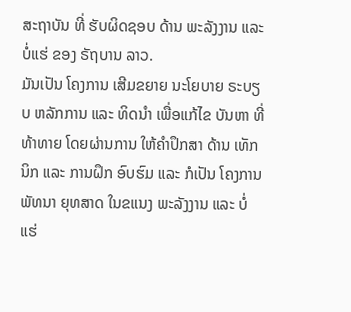ສະຖາບັນ ທີ່ ຮັບຜິດຊອບ ດ້ານ ພະລັງງານ ແລະ ບໍ່ແຮ່ ຂອງ ຣັຖບານ ລາວ.
ມັນເປັນ ໂຄງການ ເສີມຂຍາຍ ນະໂຍບາຍ ຣະບຽບ ຫລັກການ ແລະ ທິດນໍາ ເພື່ອແກ້ໄຂ ບັນຫາ ທີ່ ທ້າທາຍ ໂດຍຜ່ານການ ໃຫ້ຄໍາປຶກສາ ດ້ານ ເທັກນິກ ແລະ ການຝຶກ ອົບຮົມ ແລະ ກໍເປັນ ໂຄງການ ພັທນາ ຍຸທສາດ ໃນຂແນງ ພະລັງງານ ແລະ ບໍ່ແຮ່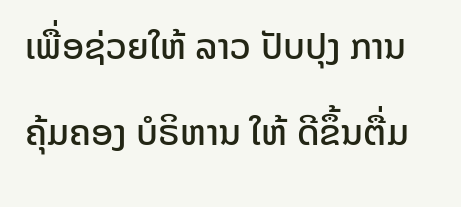ເພື່ອຊ່ວຍໃຫ້ ລາວ ປັບປຸງ ການຄຸ້ມຄອງ ບໍຣິຫານ ໃຫ້ ດີຂຶ້ນຕື່ມ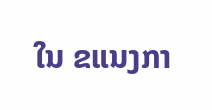ໃນ ຂແນງກາ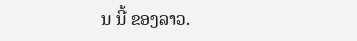ນ ນີ້ ຂອງລາວ.